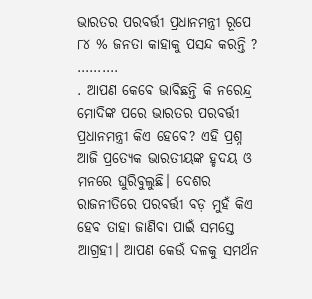ଭାରତର ପରବର୍ତ୍ତୀ ପ୍ରଧାନମନ୍ତ୍ରୀ ରୂପେ ୮୪ % ଜନତା କାହାକୁ ପସନ୍ଦ କରନ୍ତି ?
……….
. ଆପଣ କେବେ ଭାବିଛନ୍ତି କି ନରେନ୍ଦ୍ର ମୋଦିଙ୍କ ପରେ ଭାରତର ପରବର୍ତ୍ତୀ ପ୍ରଧାନମନ୍ତ୍ରୀ କିଏ ହେବେ? ଏହି ପ୍ରଶ୍ନ ଆଜି ପ୍ରତ୍ୟେକ ଭାରତୀୟଙ୍କ ହୃଦୟ ଓ ମନରେ ଘୁରିବୁଲୁଛି। ଦେଶର ରାଜନୀତିରେ ପରବର୍ତ୍ତୀ ବଡ଼ ମୁହଁ କିଏ ହେବ ତାହା ଜାଣିବା ପାଇଁ ସମସ୍ତେ ଆଗ୍ରହୀ। ଆପଣ କେଉଁ ଦଳକୁ ସମର୍ଥନ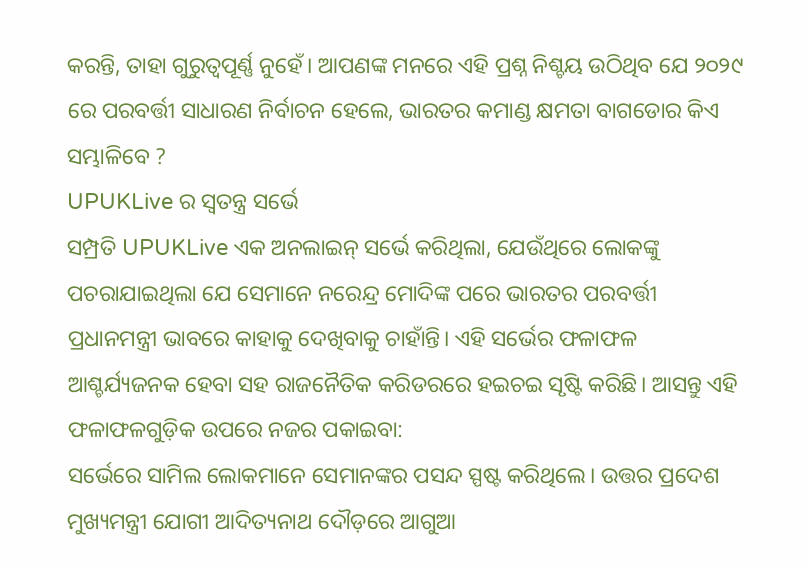କରନ୍ତି, ତାହା ଗୁରୁତ୍ୱପୂର୍ଣ୍ଣ ନୁହେଁ। ଆପଣଙ୍କ ମନରେ ଏହି ପ୍ରଶ୍ନ ନିଶ୍ଚୟ ଉଠିଥିବ ଯେ ୨୦୨୯ ରେ ପରବର୍ତ୍ତୀ ସାଧାରଣ ନିର୍ବାଚନ ହେଲେ, ଭାରତର କମାଣ୍ଡ କ୍ଷମତା ବାଗଡୋର କିଏ ସମ୍ଭାଳିବେ ?
UPUKLive ର ସ୍ୱତନ୍ତ୍ର ସର୍ଭେ
ସମ୍ପ୍ରତି UPUKLive ଏକ ଅନଲାଇନ୍ ସର୍ଭେ କରିଥିଲା, ଯେଉଁଥିରେ ଲୋକଙ୍କୁ ପଚରାଯାଇଥିଲା ଯେ ସେମାନେ ନରେନ୍ଦ୍ର ମୋଦିଙ୍କ ପରେ ଭାରତର ପରବର୍ତ୍ତୀ ପ୍ରଧାନମନ୍ତ୍ରୀ ଭାବରେ କାହାକୁ ଦେଖିବାକୁ ଚାହାଁନ୍ତି। ଏହି ସର୍ଭେର ଫଳାଫଳ ଆଶ୍ଚର୍ଯ୍ୟଜନକ ହେବା ସହ ରାଜନୈତିକ କରିଡରରେ ହଇଚଇ ସୃଷ୍ଟି କରିଛି। ଆସନ୍ତୁ ଏହି ଫଳାଫଳଗୁଡ଼ିକ ଉପରେ ନଜର ପକାଇବା:
ସର୍ଭେରେ ସାମିଲ ଲୋକମାନେ ସେମାନଙ୍କର ପସନ୍ଦ ସ୍ପଷ୍ଟ କରିଥିଲେ। ଉତ୍ତର ପ୍ରଦେଶ ମୁଖ୍ୟମନ୍ତ୍ରୀ ଯୋଗୀ ଆଦିତ୍ୟନାଥ ଦୌଡ଼ରେ ଆଗୁଆ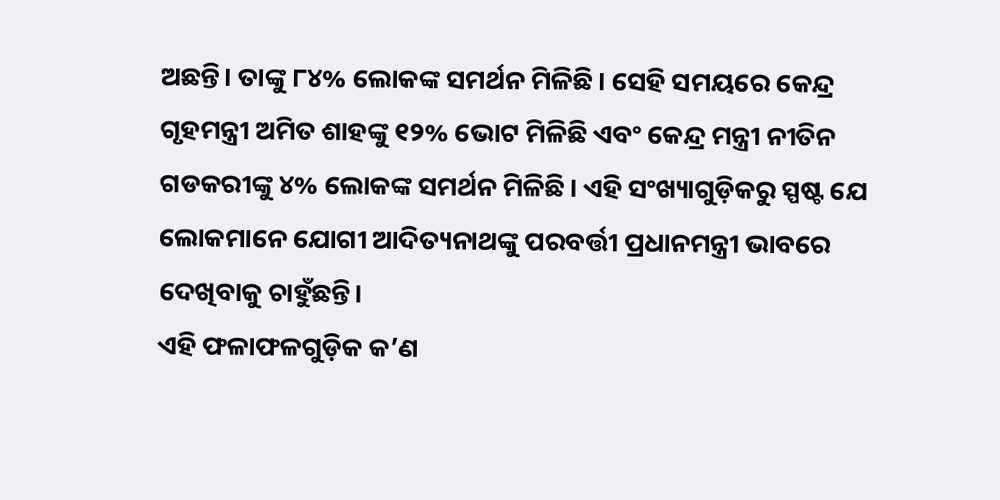ଅଛନ୍ତି। ତାଙ୍କୁ ୮୪% ଲୋକଙ୍କ ସମର୍ଥନ ମିଳିଛି। ସେହି ସମୟରେ କେନ୍ଦ୍ର ଗୃହମନ୍ତ୍ରୀ ଅମିତ ଶାହଙ୍କୁ ୧୨% ଭୋଟ ମିଳିଛି ଏବଂ କେନ୍ଦ୍ର ମନ୍ତ୍ରୀ ନୀତିନ ଗଡକରୀଙ୍କୁ ୪% ଲୋକଙ୍କ ସମର୍ଥନ ମିଳିଛି। ଏହି ସଂଖ୍ୟାଗୁଡ଼ିକରୁ ସ୍ପଷ୍ଟ ଯେ ଲୋକମାନେ ଯୋଗୀ ଆଦିତ୍ୟନାଥଙ୍କୁ ପରବର୍ତ୍ତୀ ପ୍ରଧାନମନ୍ତ୍ରୀ ଭାବରେ ଦେଖିବାକୁ ଚାହୁଁଛନ୍ତି।
ଏହି ଫଳାଫଳଗୁଡ଼ିକ କ’ଣ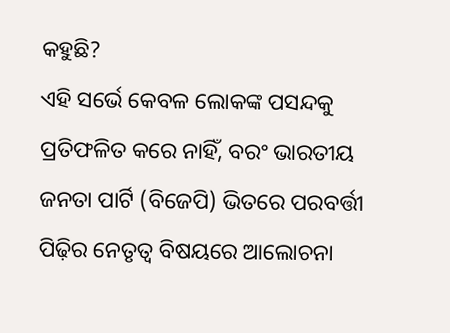କହୁଛି?
ଏହି ସର୍ଭେ କେବଳ ଲୋକଙ୍କ ପସନ୍ଦକୁ ପ୍ରତିଫଳିତ କରେ ନାହିଁ, ବରଂ ଭାରତୀୟ ଜନତା ପାର୍ଟି (ବିଜେପି) ଭିତରେ ପରବର୍ତ୍ତୀ ପିଢ଼ିର ନେତୃତ୍ୱ ବିଷୟରେ ଆଲୋଚନା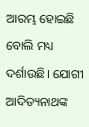ଆରମ୍ଭ ହୋଇଛି ବୋଲି ମଧ୍ୟ ଦର୍ଶାଉଛି। ଯୋଗୀ ଆଦିତ୍ୟନାଥଙ୍କ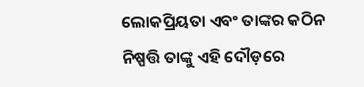ଲୋକପ୍ରିୟତା ଏବଂ ତାଙ୍କର କଠିନ ନିଷ୍ପତ୍ତି ତାଙ୍କୁ ଏହି ଦୌଡ଼ରେ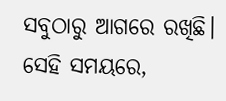ସବୁଠାରୁ ଆଗରେ ରଖିଛି। ସେହି ସମୟରେ,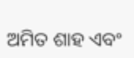ଅମିତ ଶାହ ଏବଂ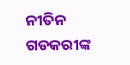ନୀତିନ ଗଡକରୀଙ୍କ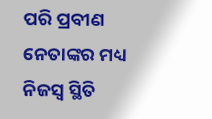ପରି ପ୍ରବୀଣ ନେତାଙ୍କର ମଧ୍ୟ ନିଜସ୍ୱ ସ୍ଥିତି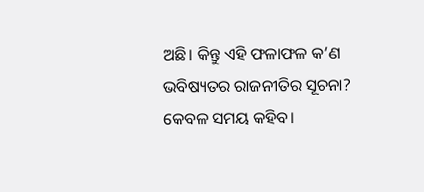ଅଛି। କିନ୍ତୁ ଏହି ଫଳାଫଳ କ’ଣ ଭବିଷ୍ୟତର ରାଜନୀତିର ସୂଚନା? କେବଳ ସମୟ କହିବ।